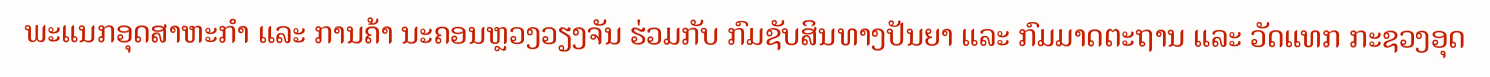ພະແນກອຸດສາຫະກໍາ ແລະ ການຄ້າ ນະຄອນຫຼວງວຽງຈັນ ຮ່ວມກັບ ກົມຊັບສິນທາງປັນຍາ ແລະ ກົມມາດຕະຖານ ແລະ ວັດແທກ ກະຊວງອຸດ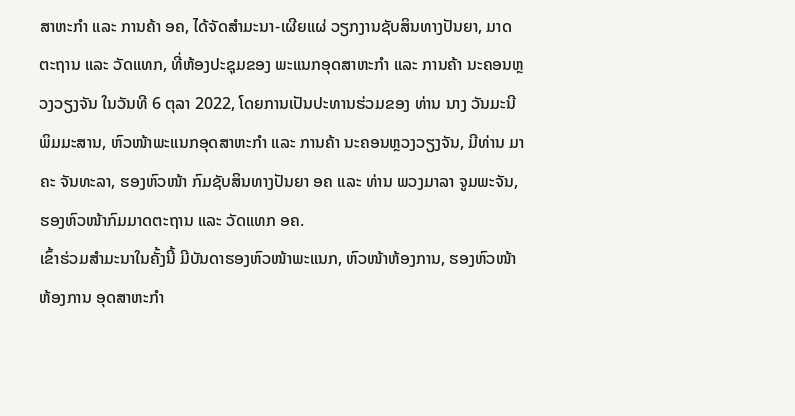ສາຫະກໍາ ແລະ ການຄ້າ ອຄ, ໄດ້ຈັດສໍາມະນາ-ເຜີຍແຜ່ ວຽກງານຊັບສິນທາງປັນຍາ, ມາດຕະຖານ ແລະ ວັດແທກ, ທີ່ຫ້ອງປະຊຸມຂອງ ພະແນກອຸດສາຫະກໍາ ແລະ ການຄ້າ ນະຄອນຫຼວງວຽງຈັນ ໃນວັນທີ 6 ຕຸລາ 2022, ໂດຍການເປັນປະທານຮ່ວມຂອງ ທ່ານ ນາງ ວັນມະນີ ພິມມະສານ, ຫົວໜ້າພະແນກອຸດສາຫະກໍາ ແລະ ການຄ້າ ນະຄອນຫຼວງວຽງຈັນ, ມີທ່ານ ມາຄະ ຈັນທະລາ, ຮອງຫົວໜ້າ ກົມຊັບສິນທາງປັນຍາ ອຄ ແລະ ທ່ານ ພວງມາລາ ຈູມພະຈັນ, ຮອງຫົວໜ້າກົມມາດຕະຖານ ແລະ ວັດແທກ ອຄ.
ເຂົ້າຮ່ວມສໍາມະນາໃນຄັ້ງນີ້ ມີບັນດາຮອງຫົວໜ້າພະແນກ, ຫົວໜ້າຫ້ອງການ, ຮອງຫົວໜ້າຫ້ອງການ ອຸດສາຫະກໍາ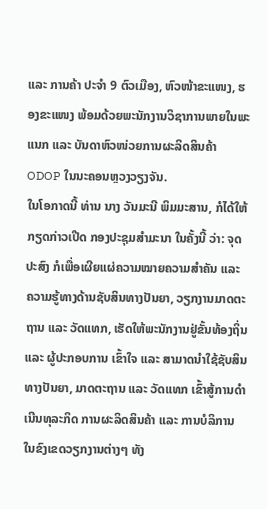ແລະ ການຄ້າ ປະຈໍາ 9 ຕົວເມືອງ, ຫົວໜ້າຂະແໜງ, ຮອງຂະແໜງ ພ້ອມດ້ວຍພະນັກງານວິຊາການພາຍໃນພະແນກ ແລະ ບັນດາຫົວໜ່ວຍການຜະລິດສິນຄ້າ ODOP ໃນນະຄອນຫຼວງວຽງຈັນ.
ໃນໂອກາດນີ້ ທ່ານ ນາງ ວັນມະນີ ພິມມະສານ, ກໍໄດ້ໃຫ້ກຽດກ່າວເປີດ ກອງປະຊຸມສໍາມະນາ ໃນຄັ້ງນີ້ ວ່າ: ຈຸດປະສົງ ກໍເພື່ອເຜີຍແຜ່ຄວາມໝາຍຄວາມສໍາຄັນ ແລະ ຄວາມຮູ້ທາງດ້ານຊັບສິນທາງປັນຍາ, ວຽກງານມາດຕະຖານ ແລະ ວັດແທກ, ເຮັດໃຫ້ພະນັກງານຢູ່ຂັ້ນທ້ອງຖິ່ນ ແລະ ຜູ້ປະກອບການ ເຂົ້າໃຈ ແລະ ສາມາດນໍາໃຊ້ຊັບສິນທາງປັນຍາ, ມາດຕະຖານ ແລະ ວັດແທກ ເຂົ້າສູ້ການດໍາເນີນທຸລະກິດ ການຜະລິດສິນຄ້າ ແລະ ການບໍລິການ ໃນຂົງເຂດວຽກງານຕ່າງໆ ທັງ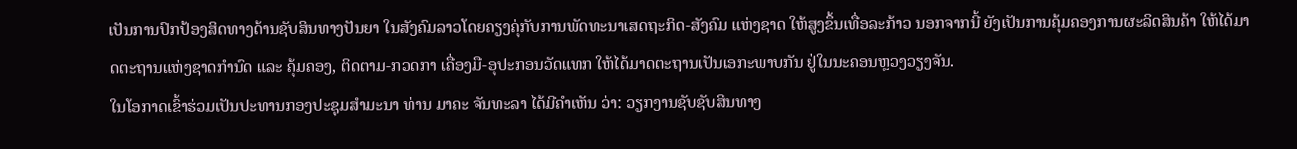ເປັນການປົກປ້ອງສິດທາງດ້ານຊັບສິນທາງປັນຍາ ໃນສັງຄົມລາວໂດຍຄຽງຄຸ່ກັບການພັດທະນາເສດຖະກິດ-ສັງຄົມ ແຫ່ງຊາດ ໃຫ້ສູງຂຶ້ນເທື່ອລະກ້າວ ນອກຈາກນີ້ ຍັງເປັນການຄຸ້ມຄອງການຜະລິດສິນຄ້າ ໃຫ້ໄດ້ມາດຕະຖານແຫ່ງຊາດກໍານົດ ແລະ ຄຸ້ມຄອງ, ຕິດຕາມ-ກວດກາ ເຄື່ອງມື-ອຸປະກອນວັດແທກ ໃຫ້ໄດ້ມາດຕະຖານເປັນເອກະພາບກັນ ຢູ່ໃນນະຄອນຫຼວງວຽງຈັນ.
ໃນໂອກາດເຂົ້າຮ່ວມເປັນປະທານກອງປະຊຸມສໍາມະນາ ທ່ານ ມາຄະ ຈັນທະລາ ໄດ້ມີຄໍາເຫັນ ວ່າ: ວຽກງານຊັບຊັບສິນທາງ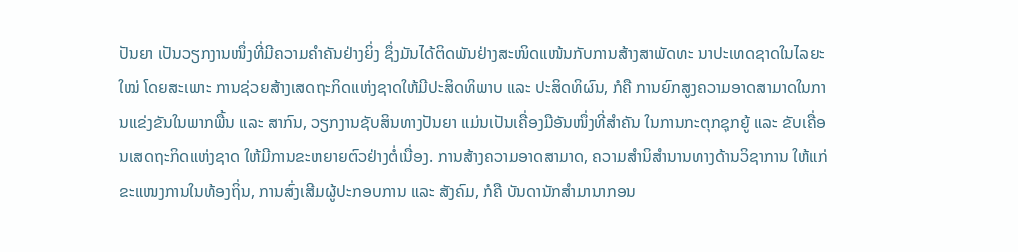ປັນຍາ ເປັນວຽກງານໜຶ່ງທີ່ມີຄວາມຄໍາຄັນຢ່າງຍິ່ງ ຊຶ່ງມັນໄດ້ຕິດພັນຢ່າງສະໜິດແໜ້ນກັບການສ້າງສາພັດທະ ນາປະເທດຊາດໃນໄລຍະໃໝ່ ໂດຍສະເພາະ ການຊ່ວຍສ້າງເສດຖະກິດແຫ່ງຊາດໃຫ້ມີປະສິດທິພາບ ແລະ ປະສິດທິຜົນ, ກໍຄື ການຍົກສູງຄວາມອາດສາມາດໃນການແຂ່ງຂັນໃນພາກພື້ນ ແລະ ສາກົນ, ວຽກງານຊັບສິນທາງປັນຍາ ແມ່ນເປັນເຄື່ອງມືອັນໜຶ່ງທີ່ສຳຄັນ ໃນການກະຕຸກຊຸກຍູ້ ແລະ ຂັບເຄື່ອນເສດຖະກິດແຫ່ງຊາດ ໃຫ້ມີການຂະຫຍາຍຕົວຢ່າງຕໍ່ເນື່ອງ. ການສ້າງຄວາມອາດສາມາດ, ຄວາມສໍານິສຳນານທາງດ້ານວິຊາການ ໃຫ້ແກ່ ຂະແໜງການໃນທ້ອງຖິ່ນ, ການສົ່ງເສີມຜູ້ປະກອບການ ແລະ ສັງຄົມ, ກໍຄື ບັນດານັກສໍາມານາກອນ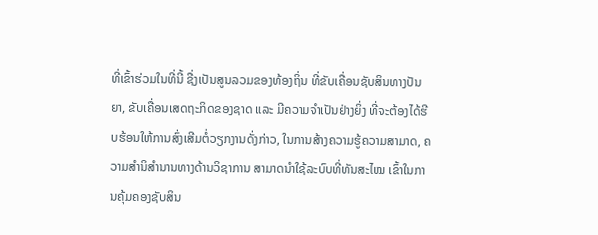ທີ່ເຂົ້າຮ່ວມໃນທີ່ນີ້ ຊື່ງເປັນສູນລວມຂອງທ້ອງຖິ່ນ ທີ່ຂັບເຄື່ອນຊັບສິນທາງປັນຍາ, ຂັບເຄື່ອນເສດຖະກິດຂອງຊາດ ແລະ ມີຄວາມຈຳເປັນຢ່າງຍິ່ງ ທີ່ຈະຕ້ອງໄດ້ຮີບຮ້ອນໃຫ້ການສົ່ງເສີມຕໍ່ວຽກງານດັ່ງກ່າວ, ໃນການສ້າງຄວາມຮູ້ຄວາມສາມາດ, ຄວາມສໍານິສໍານານທາງດ້ານວິຊາການ ສາມາດນໍາໃຊ້ລະບົບທີ່ທັນສະໄໝ ເຂົ້າໃນການຄຸ້ມຄອງຊັບສິນ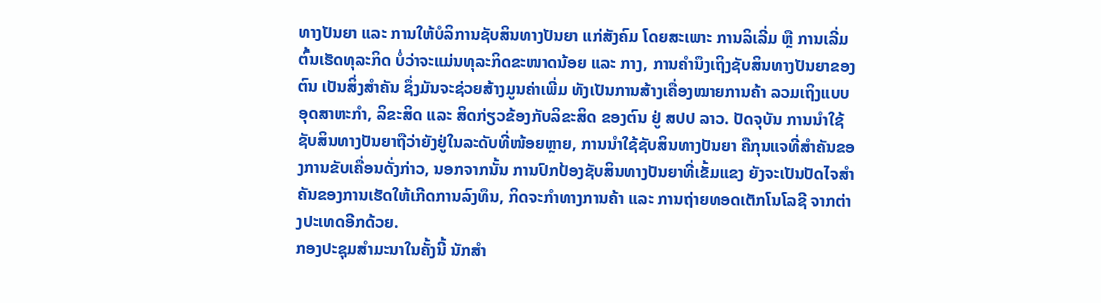ທາງປັນຍາ ແລະ ການໃຫ້ບໍລິການຊັບສິນທາງປັນຍາ ແກ່ສັງຄົມ ໂດຍສະເພາະ ການລິເລີ່ມ ຫຼື ການເລີ່ມຕົ້ນເຮັດທຸລະກິດ ບໍ່ວ່າຈະແມ່ນທຸລະກິດຂະໜາດນ້ອຍ ແລະ ກາງ, ການຄຳນຶງເຖິງຊັບສິນທາງປັນຍາຂອງຕົນ ເປັນສິ່ງສໍາຄັນ ຊຶ່ງມັນຈະຊ່ວຍສ້າງມູນຄ່າເພີ່ມ ທັງເປັນການສ້າງເຄື່ອງໝາຍການຄ້າ ລວມເຖິງແບບອຸດສາຫະກຳ, ລິຂະສິດ ແລະ ສິດກ່ຽວຂ້ອງກັບລິຂະສິດ ຂອງຕົນ ຢູ່ ສປປ ລາວ. ປັດຈຸບັນ ການນໍາໃຊ້ຊັບສິນທາງປັນຍາຖືວ່າຍັງຢູ່ໃນລະດັບທີ່ໜ້ອຍຫຼາຍ, ການນໍາໃຊ້ຊັບສິນທາງປັນຍາ ຄືກຸນແຈທີ່ສໍາຄັນຂອງການຂັບເຄື່ອນດັ່ງກ່າວ, ນອກຈາກນັ້ນ ການປົກປ້ອງຊັບສິນທາງປັນຍາທີ່ເຂັ້ມແຂງ ຍັງຈະເປັນປັດໄຈສຳຄັນຂອງການເຮັດໃຫ້ເກີດການລົງທຶນ, ກິດຈະກຳທາງການຄ້າ ແລະ ການຖ່າຍທອດເຕັກໂນໂລຊີ ຈາກຕ່າງປະເທດອີກດ້ວຍ.
ກອງປະຊຸມສໍາມະນາໃນຄັ້ງນີ້ ນັກສໍາ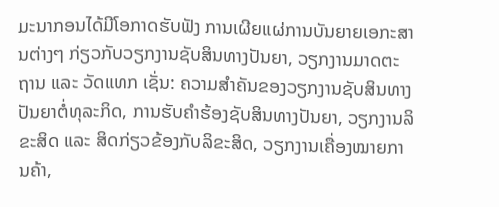ມະນາກອນໄດ້ມີໂອກາດຮັບຟັງ ການເຜີຍແຜ່ການບັນຍາຍເອກະສານຕ່າງໆ ກ່ຽວກັບວຽກງານຊັບສິນທາງປັນຍາ, ວຽກງານມາດຕະຖານ ແລະ ວັດແທກ ເຊັ່ນ: ຄວາມສໍາຄັນຂອງວຽກງານຊັບສິນທາງປັນຍາຕໍ່ທຸລະກິດ, ການຮັບຄໍາຮ້ອງຊັບສິນທາງປັນຍາ, ວຽກງານລິຂະສິດ ແລະ ສິດກ່ຽວຂ້ອງກັບລິຂະສິດ, ວຽກງານເຄື່ອງໝາຍການຄ້າ,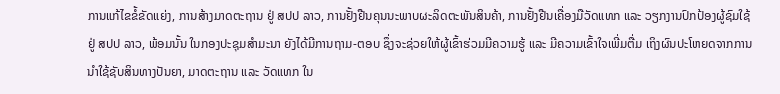ການແກ້ໄຂຂໍ້ຂັດແຍ່ງ, ການສ້າງມາດຕະຖານ ຢູ່ ສປປ ລາວ, ການຢັ້ງຢືນຄຸນນະພາບຜະລິດຕະພັນສິນຄ້າ, ການຢັ້ງຢືນເຄື່ອງມືວັດແທກ ແລະ ວຽກງານປົກປ້ອງຜູ້ຊົມໃຊ້ ຢູ່ ສປປ ລາວ, ພ້ອມນັ້ນ ໃນກອງປະຊຸມສໍາມະນາ ຍັງໄດ້ມີການຖາມ-ຕອບ ຊຶ່ງຈະຊ່ວຍໃຫ້ຜູ້ເຂົ້າຮ່ວມມີຄວາມຮູ້ ແລະ ມີຄວາມເຂົ້າໃຈເພີ່ມຕື່ມ ເຖິງຜົນປະໂຫຍດຈາກການນຳໃຊ້ຊັບສິນທາງປັນຍາ, ມາດຕະຖານ ແລະ ວັດແທກ ໃນ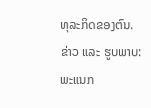ທຸລະກິດຂອງຕົນ.
ຂ່າວ ແລະ ຮູບພາບ: ພະແນກ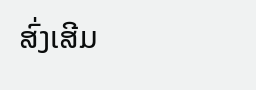ສົ່ງເສີມ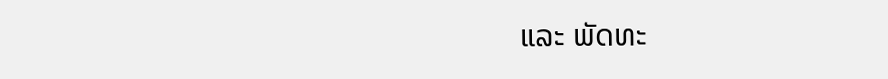ແລະ ພັດທະ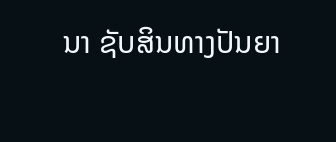ນາ ຊັບສິນທາງປັນຍາ